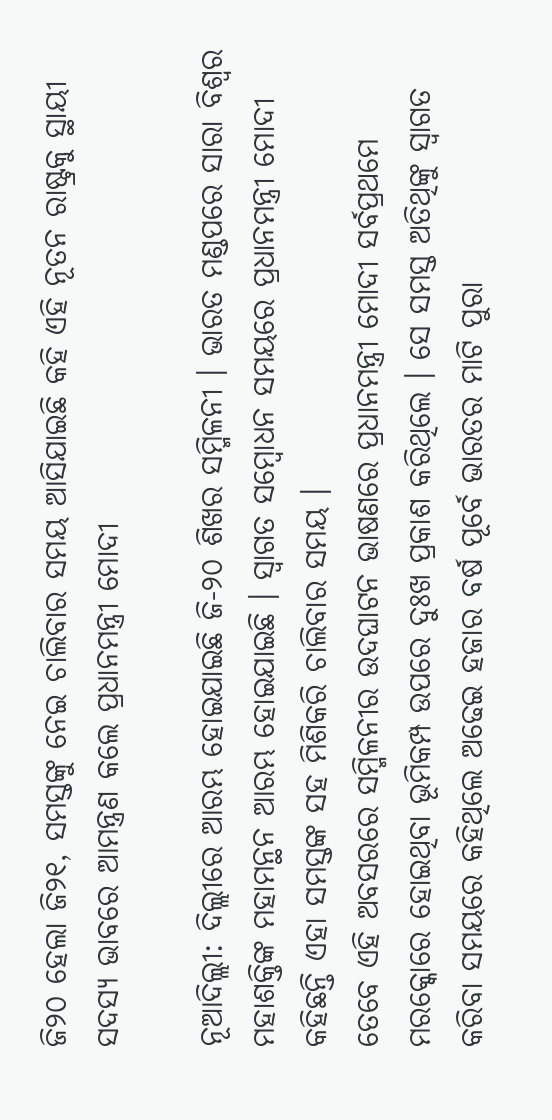ଜି୨୦ ହେଲା ଜି୨୧, ସମସ୍ତଙ୍କୁ ନେଇ ଚାଲିବାର ସମୟ ଆସିଯାଇଛି କହି ଏହି ନୂତନ ରାଷ୍ଟ୍ରକୁ ସ୍ଥାୟୀ ସଦସ୍ୟ ଭାବରେ ଆମନ୍ତ୍ରଣ କଲେ ପ୍ରଧାନମନ୍ତ୍ରୀ ମୋଦୀ

ନୂଆଦିଲ୍ଲୀ: ଦିଲ୍ଲୀରେ ଆରମ୍ଭ ହୋଇଯାଇଛି ଜି-୨୦ ଶିଖର ସମ୍ମିଳନୀ । ଭାରତ ମଣ୍ଡପରେ ସାରା ବିଶ୍ୱର ମହାଶକ୍ତିଙ୍କ ମହାମନ୍ଥନ ଆରମ୍ଭ ହୋଇଯାଇଛି । ସ୍ୱାଗତ ସମ୍ବୋଧନ ସମୟରେ ପ୍ରଧାନମନ୍ତ୍ରୀ ମୋଦୀ କହିଛନ୍ତି ଏହା ସମସ୍ତଙ୍କ ସହ ମିଶିକରି ଚାଲିବାର ସମୟ ।
ତେବେ ଏହି ଅବସରରେ ସମ୍ମିଳନୀର ଉଦଘାଟନ ଭାଷଣରେ ପ୍ରଧାନମନ୍ତ୍ରୀ ମୋଦୀ ସର୍ବପ୍ରଥମେ ମରକ୍କୋରେ ହୋଇଥିବା ଭୂମିକମ୍ପ ଉପରେ ଦୁଃଖ ପ୍ରକାଶ କରିଥିଲେ । ସେ ସମସ୍ତ ଅତିଥିଙ୍କୁ ସ୍ୱାଗତ କରିବା ସମୟରେ କହିଥିଲେ ଅଢେଇ ହଜାର ବର୍ଷ ପୂର୍ବେ ଭାରତର ମାଟି ପୁରା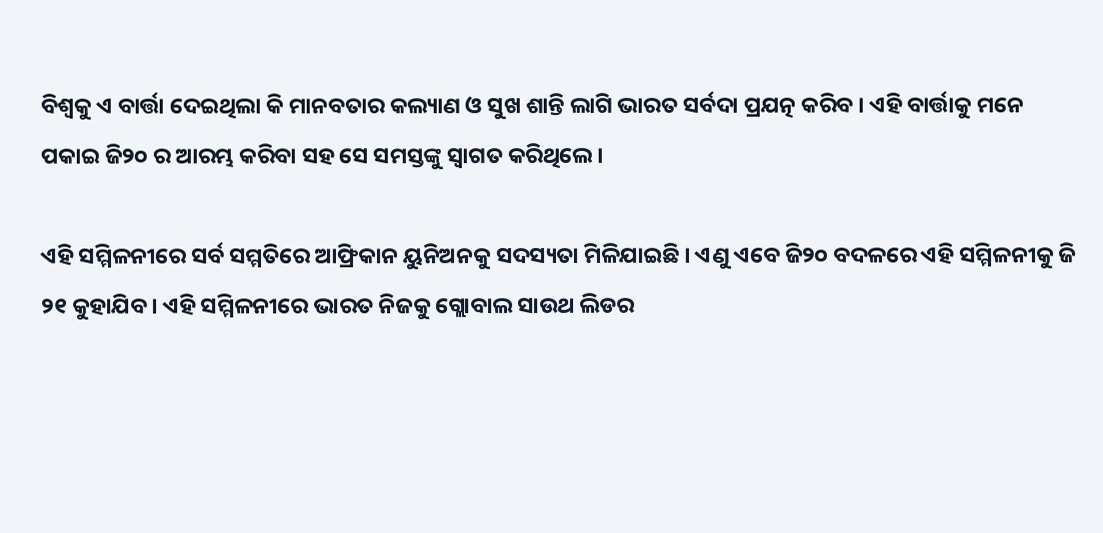ବିଶ୍ୱକୁ ଏ ବାର୍ତ୍ତା ଦେଇଥିଲା କି ମାନବତାର କଲ୍ୟାଣ ଓ ସୁଖ ଶାନ୍ତି ଲାଗି ଭାରତ ସର୍ବଦା ପ୍ରଯତ୍ନ କରିବ । ଏହି ବାର୍ତ୍ତାକୁ ମନେ ପକାଇ ଜି୨୦ ର ଆରମ୍ଭ କରିବା ସହ ସେ ସମସ୍ତଙ୍କୁ ସ୍ୱାଗତ କରିଥିଲେ ।

ଏହି ସମ୍ମିଳନୀରେ ସର୍ବ ସମ୍ମତିରେ ଆଫ୍ରିକାନ ୟୁନିଅନକୁ ସଦସ୍ୟତା ମିଳିଯାଇଛି । ଏଣୁ ଏବେ ଜି୨୦ ବଦଳରେ ଏହି ସମ୍ମିଳନୀକୁ ଜି ୨୧ କୁହାଯିବ । ଏହି ସମ୍ମିଳନୀରେ ଭାରତ ନିଜକୁ ଗ୍ଲୋବାଲ ସାଉଥ ଲିଡର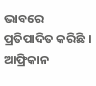ଭାବରେ ପ୍ରତିପାଦିତ କରିଛି । ଆଫ୍ରିକାନ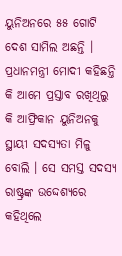ୟୁନିଅନରେ ୫୫ ଗୋଟି ଦେଶ ସାମିଲ ଅଛନ୍ତି । ପ୍ରଧାନମନ୍ତ୍ରୀ ମୋଦୀ କହିଛନ୍ତି କି ଆମେ ପ୍ରସ୍ତାବ ରଖିଥିଲୁ କି ଆଫ୍ରିକାନ ୟୁନିଅନକୁ ସ୍ଥାୟୀ ସଦସ୍ୟତା ମିଳୁ ବୋଲି । ସେ ସମସ୍ତ ସଦସ୍ୟ ରାଷ୍ଟ୍ରଙ୍କ ଉଦ୍ଦେଶ୍ୟରେ କହିଥିଲେ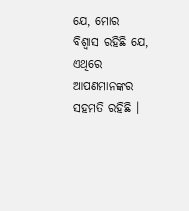ଯେ, ମୋର ବିଶ୍ୱାସ ରହିଛି ଯେ, ଏଥିରେ ଆପଣମାନଙ୍କର ସହମତି ରହିଛି ।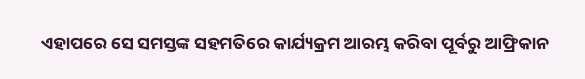ଏହାପରେ ସେ ସମସ୍ତଙ୍କ ସହମତିରେ କାର୍ଯ୍ୟକ୍ରମ ଆରମ୍ଭ କରିବା ପୂର୍ବରୁ ଆଫ୍ରିକାନ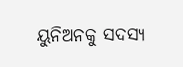ୟୁନିଅନକୁ ସଦସ୍ୟ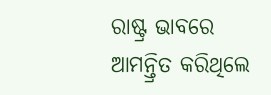ରାଷ୍ଟ୍ର ଭାବରେ ଆମନ୍ତ୍ରିତ କରିଥିଲେ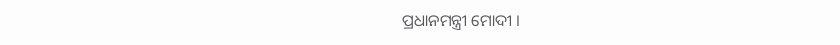ପ୍ରଧାନମନ୍ତ୍ରୀ ମୋଦୀ ।